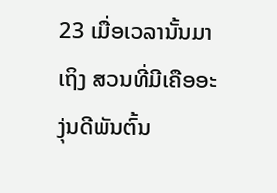23 ເມື່ອເວລານັ້ນມາເຖິງ ສວນທີ່ມີເຄືອອະງຸ່ນດີພັນຕົ້ນ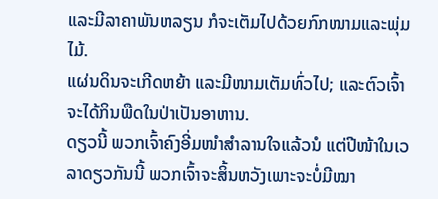ແລະມີລາຄາພັນຫລຽນ ກໍຈະເຕັມໄປດ້ວຍກົກໜາມແລະພຸ່ມໄມ້.
ແຜ່ນດິນຈະເກີດຫຍ້າ ແລະມີໜາມເຕັມທົ່ວໄປ; ແລະຕົວເຈົ້າຈະໄດ້ກິນພືດໃນປ່າເປັນອາຫານ.
ດຽວນີ້ ພວກເຈົ້າຄົງອີ່ມໜຳສຳລານໃຈແລ້ວນໍ ແຕ່ປີໜ້າໃນເວລາດຽວກັນນີ້ ພວກເຈົ້າຈະສິ້ນຫວັງເພາະຈະບໍ່ມີໝາ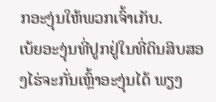ກອະງຸ່ນໃຫ້ພວກເຈົ້າເກັບ.
ເບ້ຍອະງຸ່ນທີ່ປູກຢູ່ໃນທີ່ດິນສິບສອງໄຮ່ຈະກັ່ນເຫຼົ້າອະງຸ່ນໄດ້ ພຽງ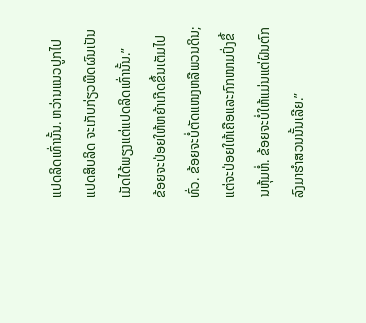ແປດລິດເທົ່ານັ້ນ. ຫວ່ານແນວປູກໄປແປດສິບລິດ ຈະເກັບກ່ຽວພືດຜົນເປັນເມັດໄດ້ພຽງແຕ່ແປດລິດເທົ່ານັ້ນ.”
ຂ້ອຍຈະປ່ອຍໃຫ້ຫຍ້າເກີດຂຶ້ນເຕັມໄປທົ່ວ. ຂ້ອຍຈະບໍ່ຕັດແໜງຫລືພວນດິນ; ແຕ່ຈະປ່ອຍໃຫ້ເຄືອແລະກົກໜາມປົ່ງຂຶ້ນຫຸ້ມຫໍ່. ຂ້ອຍຈະບໍ່ໃຫ້ແມ່ນແຕ່ຝົນຕົກລົງມາຮຳສວນນັ້ນເລີຍ.”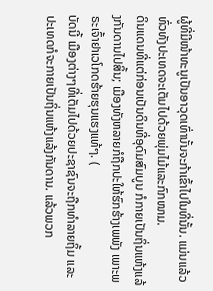ຜູ້ທີ່ມີໜ້າທະນູເປັນອາວຸດເທົ່ານັ້ນຈະກ້າເຂົ້າໄປໃນທີ່ນັ້ນ. ແມ່ນແລ້ວ ທົ່ວທັງປະເທດຈະເຕັມໄປດ້ວຍພຸ່ມໄມ້ແລະກົກໜາມ.
ດິນແດນທີ່ແຕ່ກ່ອນເປັນດິນທີ່ອຸດົມສົມບູນ ກໍກາຍເປັນຖິ່ນແຫ້ງແລ້ງກັນດານໄປສິ້ນ; ເມືອງທັງຫລາຍກໍຖືກປະໃຫ້ຮົກຮ້າງເພພັງ ເພາະພຣະເຈົ້າຢາເວໂກດຮ້າຍຮຸນແຮງແທ້ໆ. (
ບັດນີ້ ເມືອງຕ່າງໆທີ່ເຕັມໄປດ້ວຍປະຊາຊົນຈະຖືກທຳລາຍຖິ້ມ ແລະປະເທດກໍຈະກາຍເປັນຖິ່ນແຫ້ງແລ້ງກັນດານ. ແລ້ວພວກ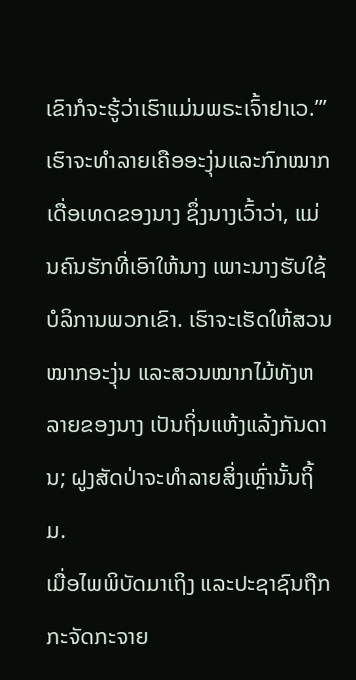ເຂົາກໍຈະຮູ້ວ່າເຮົາແມ່ນພຣະເຈົ້າຢາເວ.”’
ເຮົາຈະທຳລາຍເຄືອອະງຸ່ນແລະກົກໝາກເດື່ອເທດຂອງນາງ ຊຶ່ງນາງເວົ້າວ່າ, ແມ່ນຄົນຮັກທີ່ເອົາໃຫ້ນາງ ເພາະນາງຮັບໃຊ້ບໍລິການພວກເຂົາ. ເຮົາຈະເຮັດໃຫ້ສວນໝາກອະງຸ່ນ ແລະສວນໝາກໄມ້ທັງຫລາຍຂອງນາງ ເປັນຖິ່ນແຫ້ງແລ້ງກັນດານ; ຝູງສັດປ່າຈະທຳລາຍສິ່ງເຫຼົ່ານັ້ນຖິ້ມ.
ເມື່ອໄພພິບັດມາເຖິງ ແລະປະຊາຊົນຖືກກະຈັດກະຈາຍ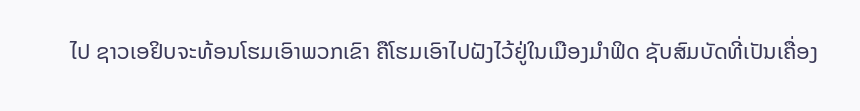ໄປ ຊາວເອຢິບຈະທ້ອນໂຮມເອົາພວກເຂົາ ຄືໂຮມເອົາໄປຝັງໄວ້ຢູ່ໃນເມືອງມຳຟິດ ຊັບສົມບັດທີ່ເປັນເຄື່ອງ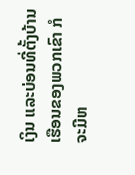ເງິນ ແລະບ່ອນທີ່ຕັ້ງບ້ານເຮືອນຂອງພວກເຂົາ ກໍຈະມີຫ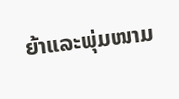ຍ້າແລະພຸ່ມໜາມ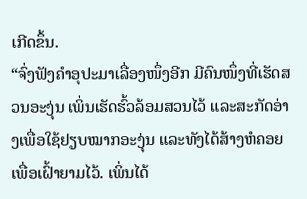ເກີດຂຶ້ນ.
“ຈົ່ງຟັງຄຳອຸປະມາເລື່ອງໜຶ່ງອີກ ມີຄົນໜຶ່ງທີ່ເຮັດສວນອະງຸ່ນ ເພິ່ນເຮັດຮົ້ວລ້ອມສວນໄວ້ ແລະສະກັດອ່າງເພື່ອໃຊ້ຢຽບໝາກອະງຸ່ນ ແລະທັງໄດ້ສ້າງຫໍຄອຍເພື່ອເຝົ້າຍາມໄວ້. ເພິ່ນໄດ້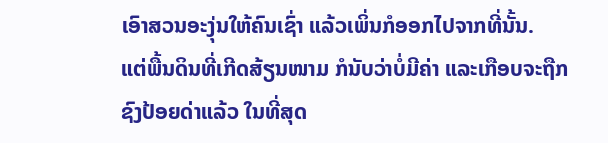ເອົາສວນອະງຸ່ນໃຫ້ຄົນເຊົ່າ ແລ້ວເພິ່ນກໍອອກໄປຈາກທີ່ນັ້ນ.
ແຕ່ພື້ນດິນທີ່ເກີດສ້ຽນໜາມ ກໍນັບວ່າບໍ່ມີຄ່າ ແລະເກືອບຈະຖືກຊົງປ້ອຍດ່າແລ້ວ ໃນທີ່ສຸດ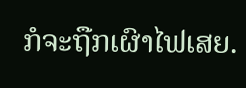ກໍຈະຖືກເຜົາໄຟເສຍ.